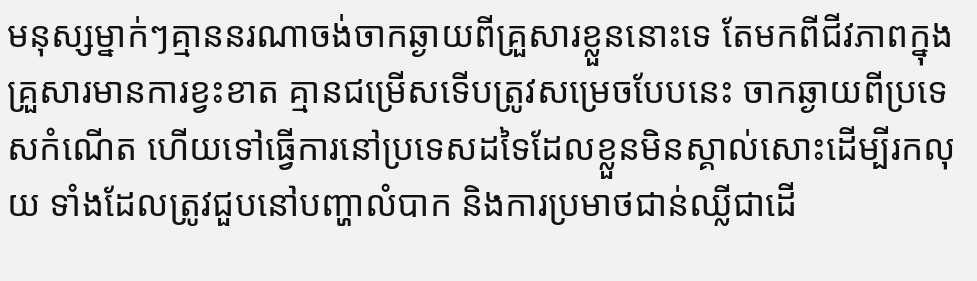មនុស្សម្នាក់ៗគ្មាននរណាចង់ចាកឆ្ងាយពីគ្រួសារខ្លួននោះទេ តែមកពីជីវភាពក្នុងគ្រួសារមានការខ្វះខាត គ្មានជម្រើសទេីបត្រូវសម្រេចបែបនេះ ចាកឆ្ងាយពីប្រទេសកំណើត ហើយទៅធ្វើការនៅប្រទេសដទៃដែលខ្លួនមិនស្គាល់សោះដេីម្បីរកលុយ ទាំងដែលត្រូវជួបនៅបញ្ហាលំបាក និងការប្រមាថជាន់ឈ្លីជាដេី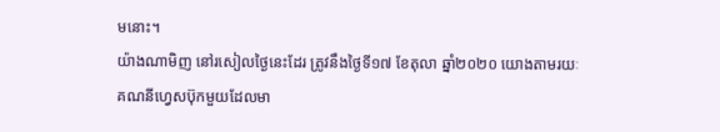មនោះ។
យ៉ាងណាមិញ នៅរសៀលថ្ងៃនេះដែរ ត្រូវនឹងថ្ងៃទី១៧ ខែតុលា ឆ្នាំ២០២០ យោងតាមរយៈគណនីហ្វេសប៊ុកមួយដែលមា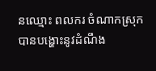នឈ្មោះ ពលករ ចំណាកស្រុក បានបង្ហោះនូវដំណឹង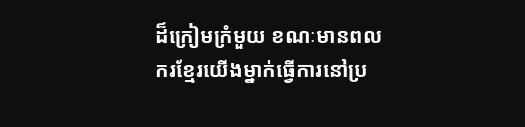ដ៏ក្រៀមក្រំមួយ ខណៈមានពលករខ្មែរយេីងម្នាក់ធ្វេីការនៅប្រ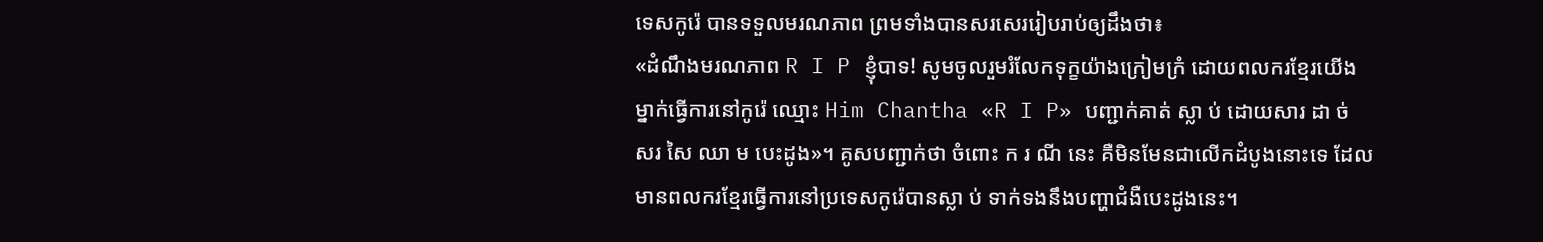ទេសកូរ៉េ បានទទួលមរណភាព ព្រមទាំងបានសរសេររៀបរាប់ឲ្យដឹងថា៖
«ដំណឹងមរណភាព R I P ខ្ញុំបាទ! សូមចូលរួមរំលែកទុក្ខយ៉ាងក្រៀមក្រំ ដោយពលករខ្មែរយេីងម្នាក់ធ្វេីការនៅកូរ៉េ ឈ្មោះ Him Chantha «R I P» បញ្ជាក់គាត់ ស្លា ប់ ដោយសារ ដា ច់ សរ សៃ ឈា ម បេះដូង»។ គូសបញ្ជាក់ថា ចំពោះ ក រ ណី នេះ គឺមិនមែនជាលេីកដំបូងនោះទេ ដែលមានពលករខ្មែរធ្វើការនៅប្រទេសកូរ៉េបានស្លា ប់ ទាក់ទងនឹងបញ្ហាជំងឺបេះដូងនេះ។